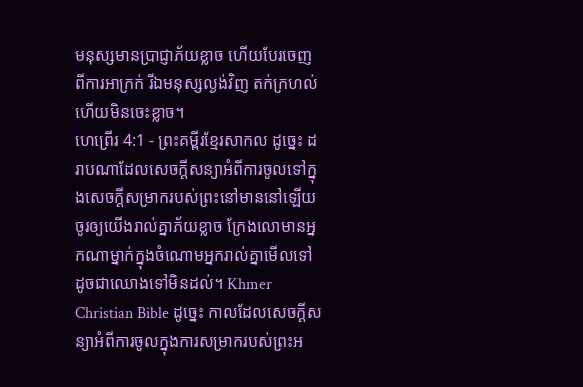មនុស្សមានប្រាជ្ញាភ័យខ្លាច ហើយបែរចេញពីការអាក្រក់ រីឯមនុស្សល្ងង់វិញ តក់ក្រហល់ ហើយមិនចេះខ្លាច។
ហេព្រើរ 4:1 - ព្រះគម្ពីរខ្មែរសាកល ដូច្នេះ ដរាបណាដែលសេចក្ដីសន្យាអំពីការចូលទៅក្នុងសេចក្ដីសម្រាករបស់ព្រះនៅមាននៅឡើយ ចូរឲ្យយើងរាល់គ្នាភ័យខ្លាច ក្រែងលោមានអ្នកណាម្នាក់ក្នុងចំណោមអ្នករាល់គ្នាមើលទៅដូចជាឈោងទៅមិនដល់។ Khmer Christian Bible ដូច្នេះ កាលដែលសេចក្ដីសន្យាអំពីការចូលក្នុងការសម្រាករបស់ព្រះអ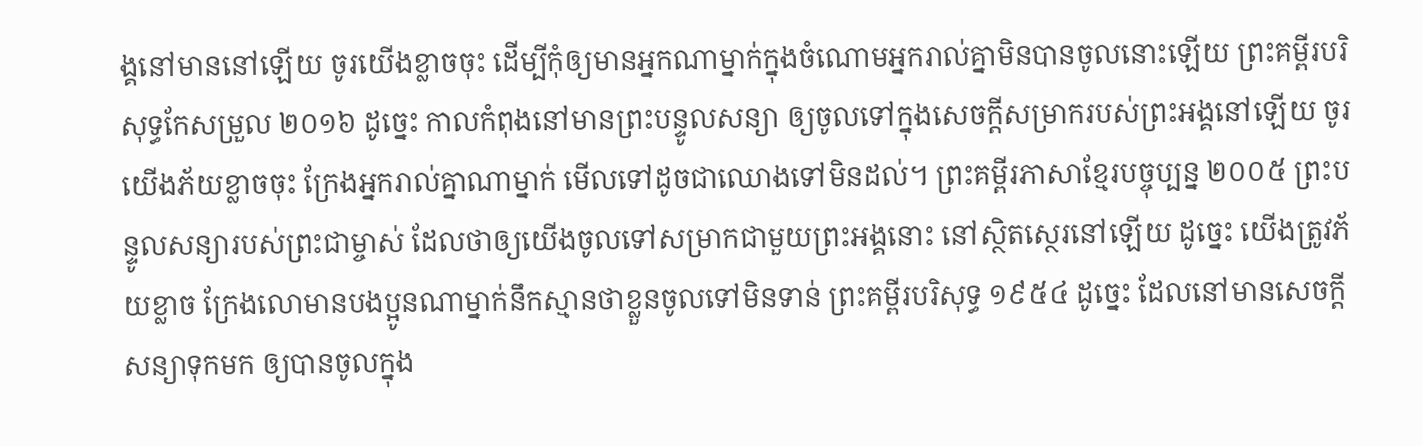ង្គនៅមាននៅឡើយ ចូរយើងខ្លាចចុះ ដើម្បីកុំឲ្យមានអ្នកណាម្នាក់ក្នុងចំណោមអ្នករាល់គ្នាមិនបានចូលនោះឡើយ ព្រះគម្ពីរបរិសុទ្ធកែសម្រួល ២០១៦ ដូច្នេះ កាលកំពុងនៅមានព្រះបន្ទូលសន្យា ឲ្យចូលទៅក្នុងសេចក្ដីសម្រាករបស់ព្រះអង្គនៅឡើយ ចូរយើងភ័យខ្លាចចុះ ក្រែងអ្នករាល់គ្នាណាម្នាក់ មើលទៅដូចជាឈោងទៅមិនដល់។ ព្រះគម្ពីរភាសាខ្មែរបច្ចុប្បន្ន ២០០៥ ព្រះបន្ទូលសន្យារបស់ព្រះជាម្ចាស់ ដែលថាឲ្យយើងចូលទៅសម្រាកជាមួយព្រះអង្គនោះ នៅស្ថិតស្ថេរនៅឡើយ ដូច្នេះ យើងត្រូវភ័យខ្លាច ក្រែងលោមានបងប្អូនណាម្នាក់នឹកស្មានថាខ្លួនចូលទៅមិនទាន់ ព្រះគម្ពីរបរិសុទ្ធ ១៩៥៤ ដូច្នេះ ដែលនៅមានសេចក្ដីសន្យាទុកមក ឲ្យបានចូលក្នុង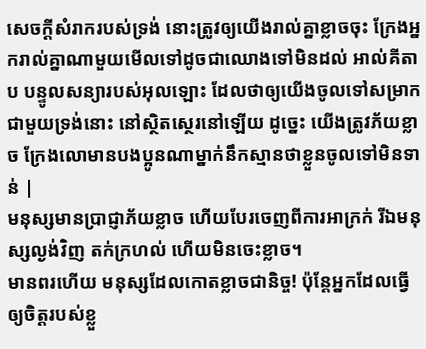សេចក្ដីសំរាករបស់ទ្រង់ នោះត្រូវឲ្យយើងរាល់គ្នាខ្លាចចុះ ក្រែងអ្នករាល់គ្នាណាមួយមើលទៅដូចជាឈោងទៅមិនដល់ អាល់គីតាប បន្ទូលសន្យារបស់អុលឡោះ ដែលថាឲ្យយើងចូលទៅសម្រាកជាមួយទ្រង់នោះ នៅស្ថិតស្ថេរនៅឡើយ ដូច្នេះ យើងត្រូវភ័យខ្លាច ក្រែងលោមានបងប្អូនណាម្នាក់នឹកស្មានថាខ្លួនចូលទៅមិនទាន់ |
មនុស្សមានប្រាជ្ញាភ័យខ្លាច ហើយបែរចេញពីការអាក្រក់ រីឯមនុស្សល្ងង់វិញ តក់ក្រហល់ ហើយមិនចេះខ្លាច។
មានពរហើយ មនុស្សដែលកោតខ្លាចជានិច្ច! ប៉ុន្តែអ្នកដែលធ្វើឲ្យចិត្តរបស់ខ្លួ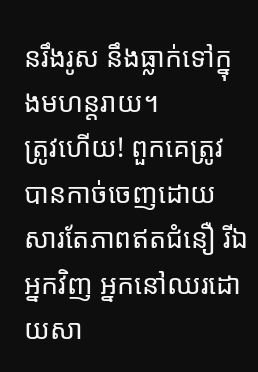នរឹងរូស នឹងធ្លាក់ទៅក្នុងមហន្តរាយ។
ត្រូវហើយ! ពួកគេត្រូវបានកាច់ចេញដោយសារតែភាពឥតជំនឿ រីឯអ្នកវិញ អ្នកនៅឈរដោយសា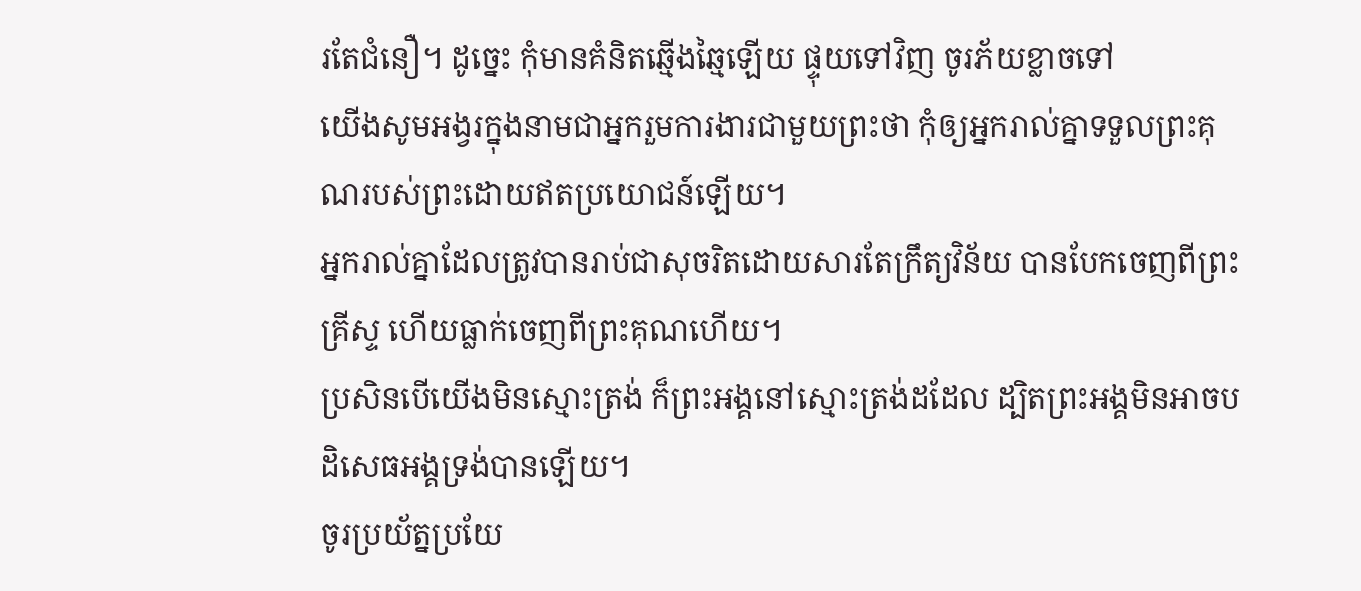រតែជំនឿ។ ដូច្នេះ កុំមានគំនិតឆ្មើងឆ្មៃឡើយ ផ្ទុយទៅវិញ ចូរភ័យខ្លាចទៅ
យើងសូមអង្វរក្នុងនាមជាអ្នករួមការងារជាមួយព្រះថា កុំឲ្យអ្នករាល់គ្នាទទួលព្រះគុណរបស់ព្រះដោយឥតប្រយោជន៍ឡើយ។
អ្នករាល់គ្នាដែលត្រូវបានរាប់ជាសុចរិតដោយសារតែក្រឹត្យវិន័យ បានបែកចេញពីព្រះគ្រីស្ទ ហើយធ្លាក់ចេញពីព្រះគុណហើយ។
ប្រសិនបើយើងមិនស្មោះត្រង់ ក៏ព្រះអង្គនៅស្មោះត្រង់ដដែល ដ្បិតព្រះអង្គមិនអាចបដិសេធអង្គទ្រង់បានឡើយ។
ចូរប្រយ័ត្នប្រយែ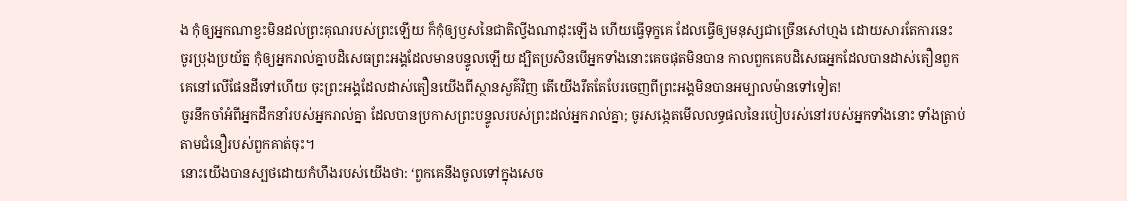ង កុំឲ្យអ្នកណាខ្វះមិនដល់ព្រះគុណរបស់ព្រះឡើយ ក៏កុំឲ្យឫសនៃជាតិល្វីងណាដុះឡើង ហើយធ្វើទុក្ខគេ ដែលធ្វើឲ្យមនុស្សជាច្រើនសៅហ្មង ដោយសារតែការនេះ
ចូរប្រុងប្រយ័ត្ន កុំឲ្យអ្នករាល់គ្នាបដិសេធព្រះអង្គដែលមានបន្ទូលឡើយ ដ្បិតប្រសិនបើអ្នកទាំងនោះគេចផុតមិនបាន កាលពួកគេបដិសេធអ្នកដែលបានដាស់តឿនពួកគេនៅលើផែនដីទៅហើយ ចុះព្រះអង្គដែលដាស់តឿនយើងពីស្ថានសួគ៌វិញ តើយើងរឹតតែបែរចេញពីព្រះអង្គមិនបានអម្បាលម៉ានទៅទៀត!
ចូរនឹកចាំអំពីអ្នកដឹកនាំរបស់អ្នករាល់គ្នា ដែលបានប្រកាសព្រះបន្ទូលរបស់ព្រះដល់អ្នករាល់គ្នា; ចូរសង្កេតមើលលទ្ធផលនៃរបៀបរស់នៅរបស់អ្នកទាំងនោះ ទាំងត្រាប់តាមជំនឿរបស់ពួកគាត់ចុះ។
នោះយើងបានស្បថដោយកំហឹងរបស់យើងថា: ‘ពួកគេនឹងចូលទៅក្នុងសេច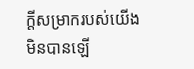ក្ដីសម្រាករបស់យើងមិនបានឡើ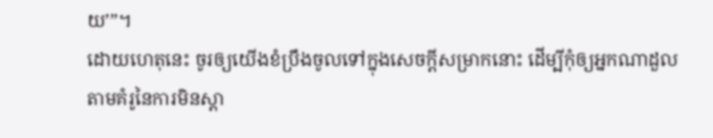យ’”។
ដោយហេតុនេះ ចូរឲ្យយើងខំប្រឹងចូលទៅក្នុងសេចក្ដីសម្រាកនោះ ដើម្បីកុំឲ្យអ្នកណាដួលតាមគំរូនៃការមិនស្ដា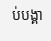ប់បង្គា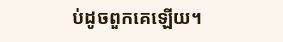ប់ដូចពួកគេឡើយ។